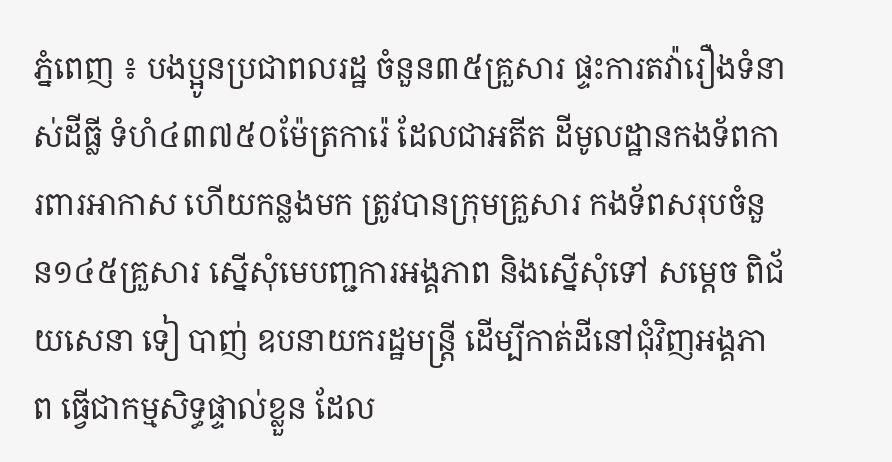ភ្នំពេញ ៖ បងប្អូនប្រជាពលរដ្ឋ ចំនួន៣៥គ្រួសារ ផ្ទះការតវ៉ារឿងទំនាស់ដីធ្លី ទំហំ៤៣៧៥០ម៉ែត្រការ៉េ ដែលជាអតីត ដីមូលដ្ឋានកងទ័ពការពារអាកាស ហើយកន្លងមក ត្រូវបានក្រុមគ្រួសារ កងទ័ពសរុបចំនួន១៤៥គ្រួសារ ស្នើសុំមេបញ្ជការអង្គភាព និងស្នើសុំទៅ សម្តេច ពិជ័យសេនា ទៀ បាញ់ ឧបនាយករដ្ឋមន្ត្រី ដើម្បីកាត់ដីនៅជុំវិញអង្គភាព ធ្វើជាកម្មសិទ្ធផ្ទាល់ខ្លួន ដែល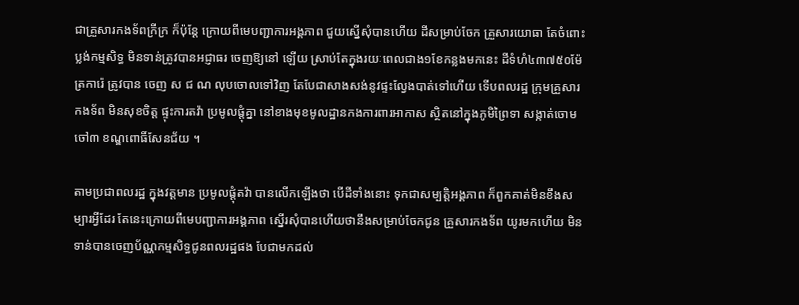ជាគ្រួសារកងទ័ពក្រីក្រ ក៏ប៉ុន្តែ ក្រោយពីមេបញ្ជាការអង្គភាព ជួយស្នើសុំបានហើយ ដីសម្រាប់ចែក គ្រួសារយោធា តែចំពោះប្លង់កម្មសិទ្ធ មិនទាន់ត្រូវបានអជ្ញាធរ ចេញឱ្យនៅ ឡើយ ស្រាប់តែក្នុងរយៈពេលជាង១ខែកន្លងមកនេះ ដីទំហំ៤៣៧៥០ម៉ែត្រការ៉េ ត្រូវបាន ចេញ ស ជ ណ លុបចោលទៅវិញ តែបែជាសាងសង់នូវផ្ទះល្វែងបាត់ទៅហើយ ទើបពលរដ្ឋ ក្រុមគ្រួសារកងទ័ព មិនសុខចិត្ត ផ្ទុះការតវ៉ា ប្រមូលផ្តុំគ្នា នៅខាងមុខមូលដ្ឋានកងការពារអាកាស ស្ថិតនៅក្នុងភូមិព្រៃទា សង្កាត់ចោមចៅ៣ ខណ្ឌពោធិ៍សែនជ័យ ។

តាមប្រជាពលរដ្ឋ ក្នុងវត្តមាន ប្រមូលផ្តុំតវ៉ា បានលើកឡើងថា បើដីទាំងនោះ ទុកជាសម្បត្តិអង្គភាព ក៏ពួកគាត់មិនខឹងសម្បារអ្វីដែរ តែនេះក្រោយពីមេបញ្ជាការអង្គភាព ស្នើរសុំបានហើយថានឹងសម្រាប់ចែកជូន គ្រួសារកងទ័ព យូរមកហើយ មិនទាន់បានចេញប័ណ្ណកម្មសិទ្ធជូនពលរដ្ឋផង បែជាមកដល់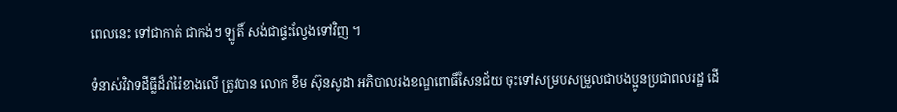ពេលនេះ ទៅជាកាត់ ជាកង់ៗ ឡូតិ៍ សង់ជាផ្ទះល្វែងទៅវិញ ។

ទំនាស់វិវាទដីធ្លីដ៏រាំរ៉ៃខាងលើ ត្រូវបាន លោក ខឹម ស៊ុនសូដា អភិបាលរងខណ្ឌពោធិ៍សែនជ័យ ចុះទៅសម្របសម្រួលជាបងប្អូនប្រជាពលរដ្ឋ ដើ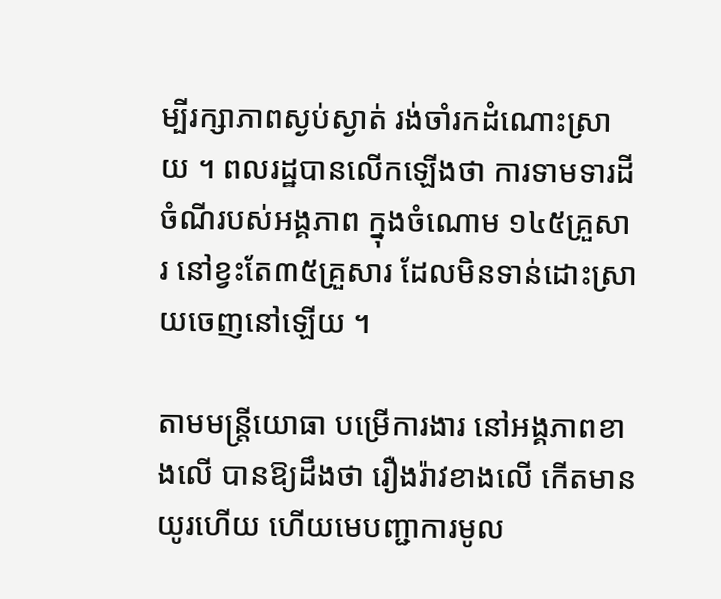ម្បីរក្សាភាពស្ងប់ស្ងាត់ រង់ចាំរកដំណោះស្រាយ ។ ពលរដ្ឋបានលើកឡើងថា ការទាមទារដី ចំណីរបស់អង្គភាព ក្នុងចំណោម ១៤៥គ្រួសារ នៅខ្វះតែ៣៥គ្រួសារ ដែលមិនទាន់ដោះស្រាយចេញនៅឡើយ ។

តាមមន្ត្រីយោធា បម្រើការងារ នៅអង្គភាពខាងលើ បានឱ្យដឹងថា រឿងរ៉ាវខាងលើ កើតមានយូរហើយ ហើយមេបញ្ជាការមូល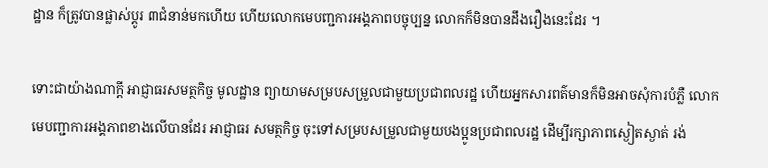ដ្ឋាន ក៏ត្រូវបានផ្លាស់ប្តូរ ៣ជំនាន់មកហើយ ហើយលោកមេបញ្ជការអង្គភាពបច្ចុប្បន្ន លោកក៏មិនបានដឹងរឿងនេះដែរ ។

ទោះជាយ៉ាងណាក្តី អាជ្ញាធរសមត្ថកិច្ច មូលដ្ឋាន ព្យាយាមសម្របសម្រួលជាមួយប្រជាពលរដ្ឋ ហើយអ្នកសារពត៌មានក៏មិនអាចសុំការបំភ្លឺ លោកមេបញ្ជាការអង្គភាពខាងលើបានដែរ អាជ្ញាធរ សមត្ថកិច្ច ចុះទៅសម្របសម្រួលជាមួយបងប្អូនប្រជាពលរដ្ឋ ដើម្បីរក្សាភាពស្ងៀតស្ងាត់ រង់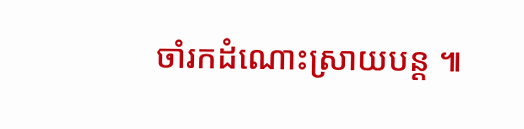ចាំរកដំណោះស្រាយបន្ត ៕